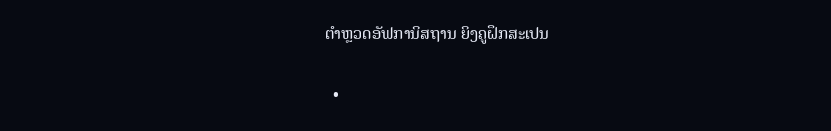ຕຳຫຼວດອັຟການິສຖານ ຍິງຄູຝຶກສະເປນ

  •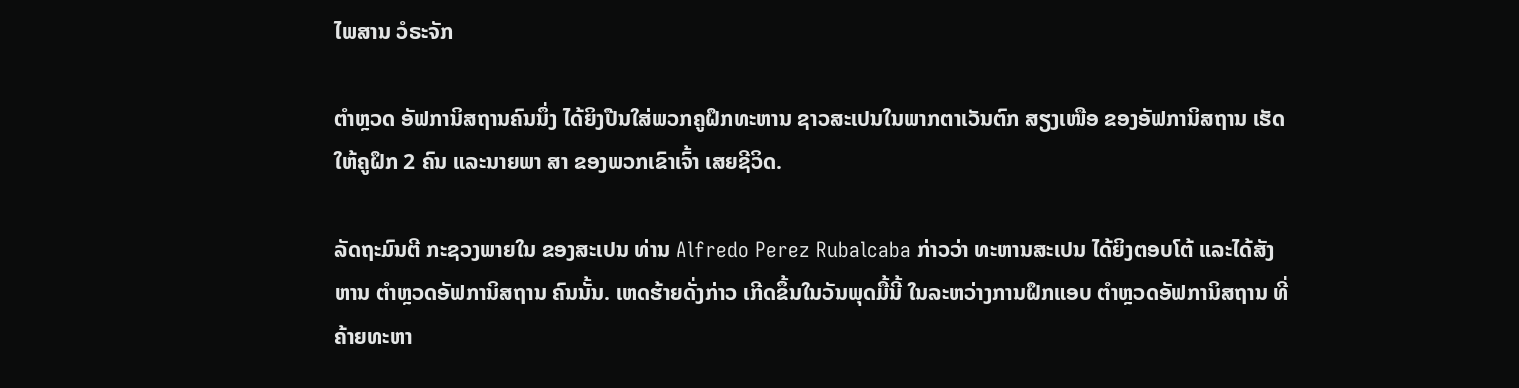ໄພສານ ວໍຣະຈັກ

ຕຳຫຼວດ ອັຟການິສຖານຄົນນຶ່ງ ໄດ້ຍິງປືນໃສ່ພວກຄູຝຶກທະຫານ ຊາວສະເປນໃນພາກຕາເວັນຕົກ ສຽງເໜືອ ຂອງອັຟການິສຖານ ເຮັດໃຫ້ຄູຝຶກ 2 ຄົນ ແລະນາຍພາ ສາ ຂອງພວກເຂົາເຈົ້າ ເສຍຊີວິດ.

ລັດຖະມົນຕີ ກະຊວງພາຍໃນ ຂອງສະເປນ ທ່ານ Alfredo Perez Rubalcaba ກ່າວວ່າ ທະຫານສະເປນ ໄດ້ຍິງຕອບໂຕ້ ແລະໄດ້ສັງຫານ ຕຳຫຼວດອັຟການິສຖານ ຄົນນັ້ນ. ເຫດຮ້າຍດັ່ງກ່າວ ເກີດຂຶ້ນໃນວັນພຸດມື້ນີ້ ໃນລະຫວ່າງການຝຶກແອບ ຕຳຫຼວດອັຟການິສຖານ ທີ່ຄ້າຍທະຫາ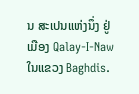ນ ສະເປນແຫ່ງນຶ່ງ ຢູ່ເມືອງ Qalay-I-Naw ໃນແຂວງ Baghdis.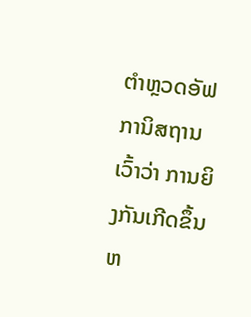ຕໍາຫຼວດອັຟການິສຖານ ເວົ້າວ່າ ການຍິງກັນເກີດຂຶ້ນ ຫ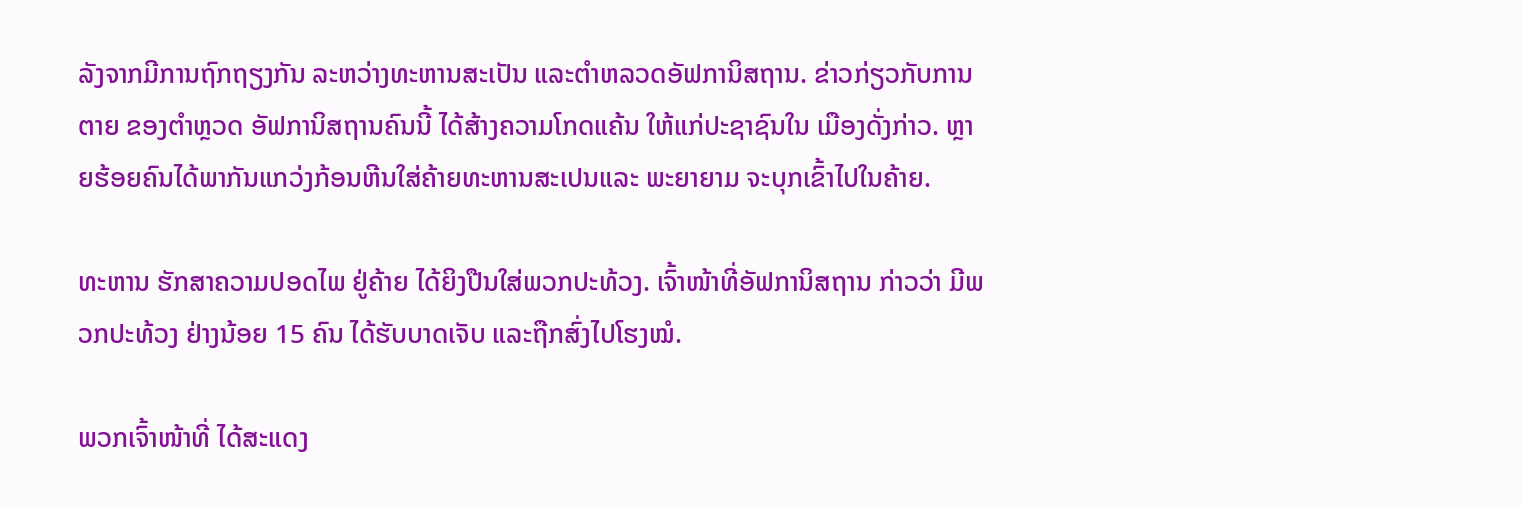ລັງຈາກມີການຖົກຖຽງກັນ ລະຫວ່າງທະຫານສະເປັນ ແລະຕໍາຫລວດອັຟການິສຖານ. ຂ່າວກ່ຽວກັບການຕາຍ ຂອງຕຳຫຼວດ ອັຟການິສຖານຄົນນີ້ ໄດ້ສ້າງຄວາມໂກດແຄ້ນ ໃຫ້ແກ່ປະຊາຊົນໃນ ເມືອງດັ່ງກ່າວ. ຫຼາຍຮ້ອຍຄົນໄດ້ພາກັນແກວ່ງກ້ອນຫີນໃສ່ຄ້າຍທະຫານສະເປນແລະ ພະຍາຍາມ ຈະບຸກເຂົ້າໄປໃນຄ້າຍ.

ທະຫານ ຮັກສາຄວາມປອດໄພ ຢູ່ຄ້າຍ ໄດ້ຍິງປືນໃສ່ພວກປະທ້ວງ. ເຈົ້າໜ້າທີ່ອັຟການິສຖານ ກ່າວວ່າ ມີພວກປະທ້ວງ ຢ່າງນ້ອຍ 15 ຄົນ ໄດ້ຮັບບາດເຈັບ ແລະຖືກສົ່ງໄປໂຮງໝໍ.

ພວກເຈົ້າໜ້າທີ່ ໄດ້ສະແດງ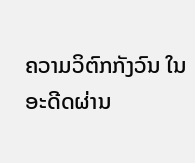ຄວາມວິຕົກກັງວົນ ໃນອະດີດຜ່ານ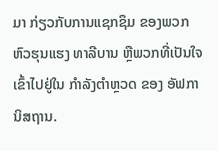ມາ ກ່ຽວກັບການແຊກຊຶມ ຂອງພວກຫົວຮຸນແຮງ ທາລີບານ ຫຼືພວກທີ່ເປັນໃຈ ເຂົ້າໄປຢູ່ໃນ ກຳລັງຕຳຫຼວດ ຂອງ ອັຟການິສຖານ.